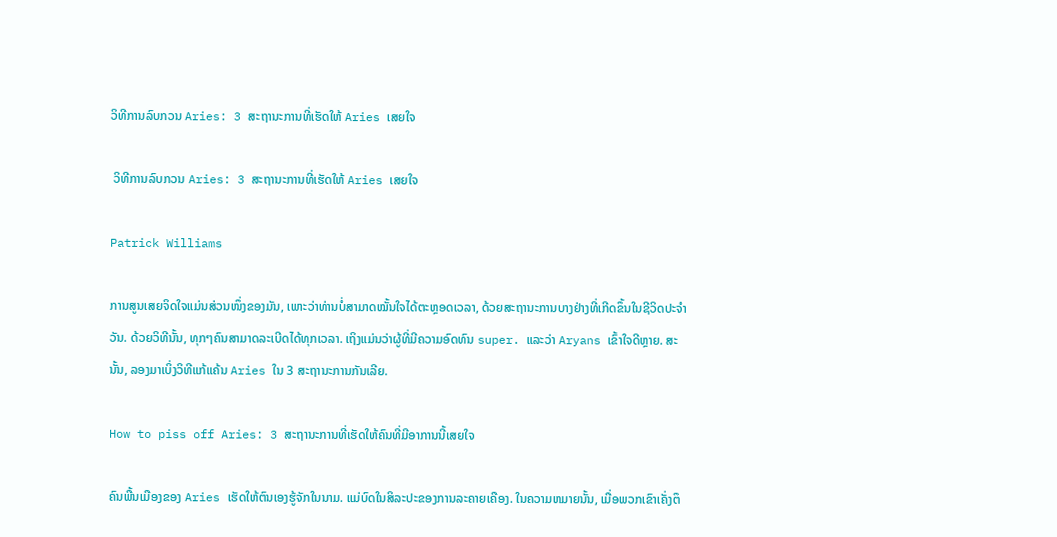ວິທີການລົບກວນ Aries: 3 ສະຖານະການທີ່ເຮັດໃຫ້ Aries ເສຍໃຈ

 ວິທີການລົບກວນ Aries: 3 ສະຖານະການທີ່ເຮັດໃຫ້ Aries ເສຍໃຈ

Patrick Williams

ການສູນເສຍຈິດໃຈແມ່ນສ່ວນໜຶ່ງຂອງມັນ, ເພາະວ່າທ່ານບໍ່ສາມາດໝັ້ນໃຈໄດ້ຕະຫຼອດເວລາ, ດ້ວຍສະຖານະການບາງຢ່າງທີ່ເກີດຂຶ້ນໃນຊີວິດປະຈຳວັນ. ດ້ວຍວິທີນັ້ນ, ທຸກໆຄົນສາມາດລະເບີດໄດ້ທຸກເວລາ. ເຖິງແມ່ນວ່າຜູ້ທີ່ມີຄວາມອົດທົນ super. ແລະວ່າ Aryans ເຂົ້າໃຈດີຫຼາຍ. ສະນັ້ນ, ລອງມາເບິ່ງວິທີແກ້ແຄ້ນ Aries ໃນ 3 ສະຖານະການກັນເລີຍ.

How to piss off Aries: 3 ສະຖານະການທີ່ເຮັດໃຫ້ຄົນທີ່ມີອາການນີ້ເສຍໃຈ

ຄົນພື້ນເມືອງຂອງ Aries ເຮັດໃຫ້ຕົນເອງຮູ້ຈັກໃນນາມ. ແມ່ບົດໃນສິລະປະຂອງການລະຄາຍເຄືອງ. ໃນຄວາມຫມາຍນັ້ນ, ເມື່ອພວກເຂົາເຄັ່ງຕຶ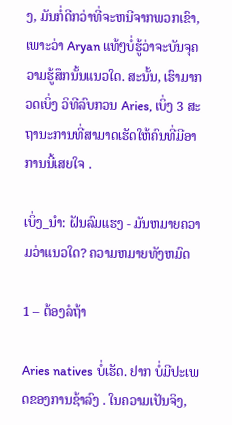ງ, ມັນກໍ່ດີກວ່າທີ່ຈະຫນີຈາກພວກເຂົາ, ເພາະວ່າ Aryan ແທ້ໆບໍ່ຮູ້ວ່າຈະບັນຈຸຄວາມຮູ້ສຶກນັ້ນແນວໃດ. ສະນັ້ນ, ເຮົາມາກວດເບິ່ງ ວິທີລົບກວນ Aries, ເບິ່ງ 3 ສະຖານະການທີ່ສາມາດເຮັດໃຫ້ຄົນທີ່ມີອາການນີ້ເສຍໃຈ .

ເບິ່ງ_ນຳ: ຝັນລົມແຮງ - ມັນຫມາຍຄວາມວ່າແນວໃດ? ຄວາມຫມາຍທັງຫມົດ

1 – ຕ້ອງລໍຖ້າ

Aries natives ບໍ່ເຮັດ. ຢາກ ບໍ່ມີປະເພດຂອງການຊ້າລົງ . ໃນຄວາມເປັນຈິງ,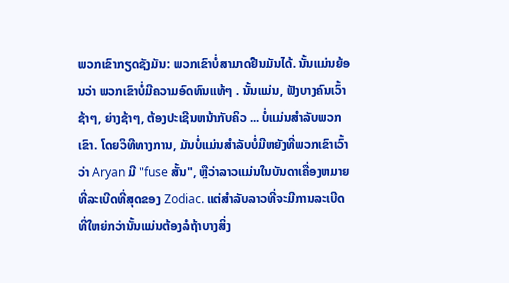ພວກເຂົາກຽດຊັງມັນ: ພວກເຂົາບໍ່ສາມາດຢືນມັນໄດ້. ນັ້ນແມ່ນຍ້ອນວ່າ ພວກເຂົາບໍ່ມີຄວາມອົດທົນແທ້ໆ . ນັ້ນແມ່ນ, ຟັງບາງຄົນເວົ້າຊ້າໆ, ຍ່າງຊ້າໆ, ຕ້ອງປະເຊີນຫນ້າກັບຄິວ ... ບໍ່ແມ່ນສໍາລັບພວກເຂົາ. ໂດຍວິທີທາງການ, ມັນບໍ່ແມ່ນສໍາລັບບໍ່ມີຫຍັງທີ່ພວກເຂົາເວົ້າວ່າ Aryan ມີ "fuse ສັ້ນ", ຫຼືວ່າລາວແມ່ນໃນບັນດາເຄື່ອງຫມາຍທີ່ລະເບີດທີ່ສຸດຂອງ Zodiac. ແຕ່ສໍາລັບລາວທີ່ຈະມີການລະເບີດທີ່ໃຫຍ່ກວ່ານັ້ນແມ່ນຕ້ອງລໍຖ້າບາງສິ່ງ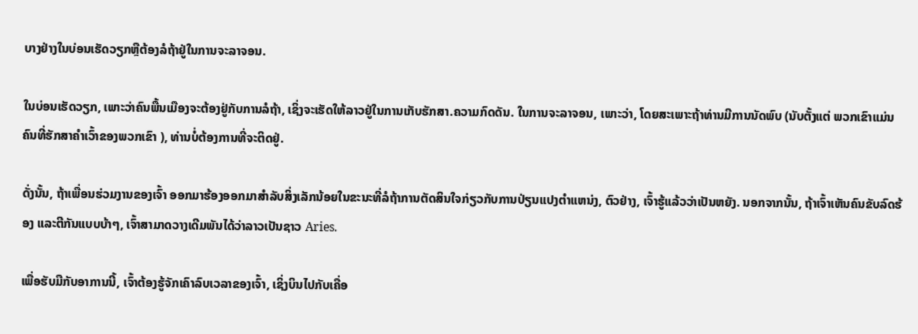ບາງຢ່າງໃນບ່ອນເຮັດວຽກຫຼືຕ້ອງລໍຖ້າຢູ່ໃນການຈະລາຈອນ.

ໃນບ່ອນເຮັດວຽກ, ເພາະວ່າຄົນພື້ນເມືອງຈະຕ້ອງຢູ່ກັບການລໍຖ້າ, ເຊິ່ງຈະເຮັດໃຫ້ລາວຢູ່ໃນການເກັບຮັກສາ.ຄວາມກົດດັນ. ໃນການຈະລາຈອນ, ເພາະວ່າ, ໂດຍສະເພາະຖ້າທ່ານມີການນັດພົບ (ນັບຕັ້ງແຕ່ ພວກເຂົາແມ່ນຄົນທີ່ຮັກສາຄໍາເວົ້າຂອງພວກເຂົາ ), ທ່ານບໍ່ຕ້ອງການທີ່ຈະຕິດຢູ່.

ດັ່ງນັ້ນ, ຖ້າເພື່ອນຮ່ວມງານຂອງເຈົ້າ ອອກມາຮ້ອງອອກມາສໍາລັບສິ່ງເລັກນ້ອຍໃນຂະນະທີ່ລໍຖ້າການຕັດສິນໃຈກ່ຽວກັບການປ່ຽນແປງຕໍາແຫນ່ງ, ຕົວຢ່າງ, ເຈົ້າຮູ້ແລ້ວວ່າເປັນຫຍັງ. ນອກຈາກນັ້ນ, ຖ້າເຈົ້າເຫັນຄົນຂັບລົດຮ້ອງ ແລະຕີກັນແບບບ້າໆ, ເຈົ້າສາມາດວາງເດີມພັນໄດ້ວ່າລາວເປັນຊາວ Aries.

ເພື່ອຮັບມືກັບອາການນີ້, ເຈົ້າຕ້ອງຮູ້ຈັກເຄົາລົບເວລາຂອງເຈົ້າ, ເຊິ່ງບິນໄປກັບເຄື່ອ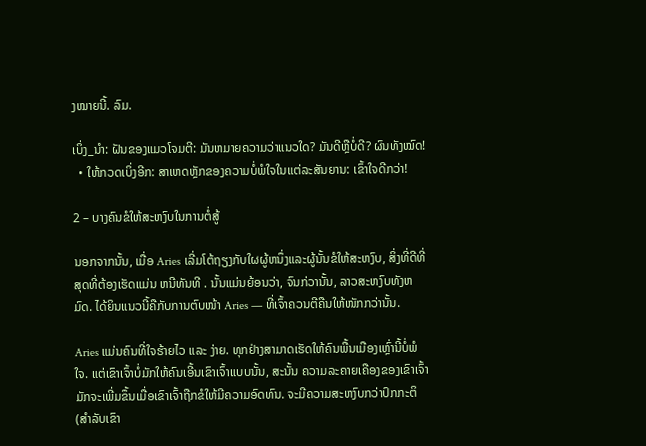ງໝາຍນີ້. ລົມ.

ເບິ່ງ_ນຳ: ຝັນຂອງແມວໂຈມຕີ: ມັນຫມາຍຄວາມວ່າແນວໃດ? ມັນດີຫຼືບໍ່ດີ? ຜົນທັງໝົດ!
  • ໃຫ້ກວດເບິ່ງອີກ: ສາເຫດຫຼັກຂອງຄວາມບໍ່ພໍໃຈໃນແຕ່ລະສັນຍານ: ເຂົ້າໃຈດີກວ່າ!

2 – ບາງຄົນຂໍໃຫ້ສະຫງົບໃນການຕໍ່ສູ້

ນອກຈາກນັ້ນ, ເມື່ອ Aries ເລີ່ມໂຕ້ຖຽງກັບໃຜຜູ້ຫນຶ່ງແລະຜູ້ນັ້ນຂໍໃຫ້ສະຫງົບ, ສິ່ງທີ່ດີທີ່ສຸດທີ່ຕ້ອງເຮັດແມ່ນ ຫນີທັນທີ . ນັ້ນແມ່ນຍ້ອນວ່າ, ຈົນກ່ວານັ້ນ, ລາວສະຫງົບທັງຫມົດ. ໄດ້ຍິນແນວນີ້ຄືກັບການຕົບໜ້າ Aries — ທີ່ເຈົ້າຄວນຕີຄືນໃຫ້ໜັກກວ່ານັ້ນ.

Aries ແມ່ນຄົນທີ່ໃຈຮ້າຍໄວ ແລະ ງ່າຍ. ທຸກຢ່າງສາມາດເຮັດໃຫ້ຄົນພື້ນເມືອງເຫຼົ່ານີ້ບໍ່ພໍໃຈ. ແຕ່ເຂົາເຈົ້າບໍ່ມັກໃຫ້ຄົນເອີ້ນເຂົາເຈົ້າແບບນັ້ນ, ສະນັ້ນ ຄວາມລະຄາຍເຄືອງຂອງເຂົາເຈົ້າມັກຈະເພີ່ມຂຶ້ນເມື່ອເຂົາເຈົ້າຖືກຂໍໃຫ້ມີຄວາມອົດທົນ. ຈະມີຄວາມສະຫງົບກວ່າປົກກະຕິ (ສຳລັບເຂົາ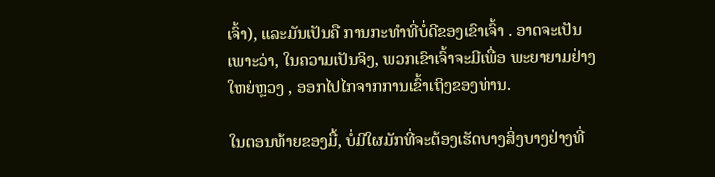ເຈົ້າ), ແລະມັນເປັນຄື ການກະທຳທີ່ບໍ່ດີຂອງເຂົາເຈົ້າ . ອາດຈະເປັນເພາະວ່າ, ໃນຄວາມເປັນຈິງ, ພວກເຂົາເຈົ້າຈະມີເພື່ອ ພະຍາຍາມຢ່າງໃຫຍ່ຫຼວງ , ອອກໄປໄກຈາກການເຂົ້າເຖິງຂອງທ່ານ.

ໃນຕອນທ້າຍຂອງມື້, ບໍ່ມີໃຜມັກທີ່ຈະຕ້ອງເຮັດບາງສິ່ງບາງຢ່າງທີ່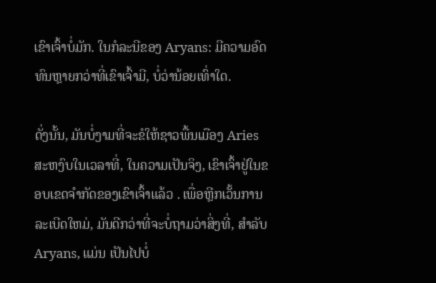ເຂົາເຈົ້າບໍ່ມັກ. ໃນກໍລະນີຂອງ Aryans: ມີຄວາມອົດທົນຫຼາຍກວ່າທີ່ເຂົາເຈົ້າມີ, ບໍ່ວ່ານ້ອຍເທົ່າໃດ.

ດັ່ງນັ້ນ, ມັນບໍ່ງາມທີ່ຈະຂໍໃຫ້ຊາວພື້ນເມືອງ Aries ສະຫງົບໃນເວລາທີ່, ໃນຄວາມເປັນຈິງ, ເຂົາເຈົ້າຢູ່ໃນຂອບເຂດຈໍາກັດຂອງເຂົາເຈົ້າແລ້ວ . ເພື່ອຫຼີກເວັ້ນການລະເບີດໃຫມ່, ມັນດີກວ່າທີ່ຈະບໍ່ຖາມວ່າສິ່ງທີ່, ສໍາລັບ Aryans, ແມ່ນ ເປັນໄປບໍ່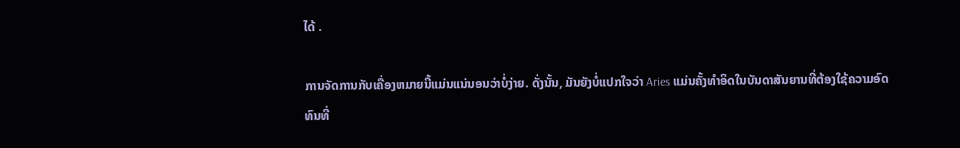ໄດ້ .

ການຈັດການກັບເຄື່ອງຫມາຍນີ້ແມ່ນແນ່ນອນວ່າບໍ່ງ່າຍ. ດັ່ງນັ້ນ, ມັນຍັງບໍ່ແປກໃຈວ່າ Aries ແມ່ນຄັ້ງທໍາອິດໃນບັນດາສັນຍານທີ່ຕ້ອງໃຊ້ຄວາມອົດທົນທີ່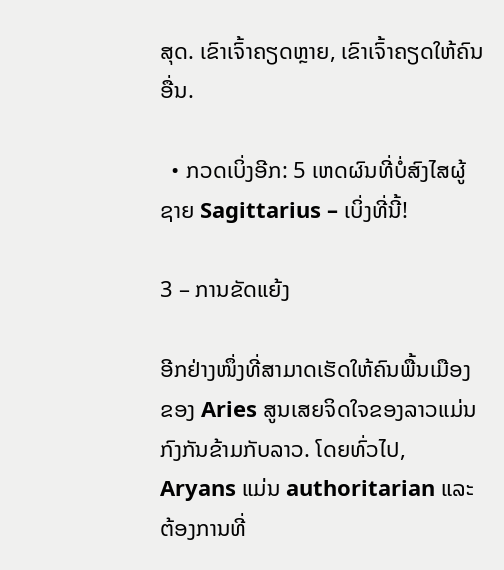ສຸດ. ເຂົາເຈົ້າຄຽດຫຼາຍ, ເຂົາເຈົ້າຄຽດໃຫ້ຄົນອື່ນ.

  • ກວດເບິ່ງອີກ: 5 ເຫດຜົນທີ່ບໍ່ສົງໄສຜູ້ຊາຍ Sagittarius – ເບິ່ງທີ່ນີ້!

3 – ການຂັດແຍ້ງ

ອີກຢ່າງໜຶ່ງທີ່ສາມາດເຮັດໃຫ້ຄົນພື້ນເມືອງຂອງ Aries ສູນເສຍຈິດໃຈຂອງລາວແມ່ນກົງກັນຂ້າມກັບລາວ. ໂດຍທົ່ວໄປ, Aryans ແມ່ນ authoritarian ແລະຕ້ອງການທີ່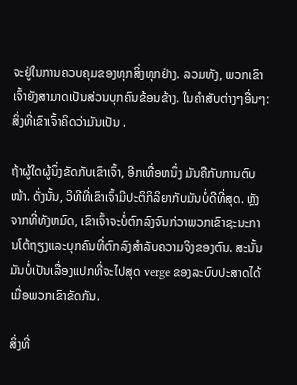ຈະຢູ່ໃນການຄວບຄຸມຂອງທຸກສິ່ງທຸກຢ່າງ. ລວມທັງ, ພວກເຂົາເຈົ້າຍັງສາມາດເປັນສ່ວນບຸກຄົນຂ້ອນຂ້າງ. ໃນຄໍາສັບຕ່າງໆອື່ນໆ: ສິ່ງທີ່ເຂົາເຈົ້າຄິດວ່າມັນເປັນ .

ຖ້າຜູ້ໃດຜູ້ນຶ່ງຂັດກັບເຂົາເຈົ້າ, ອີກເທື່ອຫນຶ່ງ ມັນຄືກັບການຕົບໜ້າ. ດັ່ງນັ້ນ, ວິທີທີ່ເຂົາເຈົ້າມີປະຕິກິລິຍາກັບມັນບໍ່ດີທີ່ສຸດ. ຫຼັງຈາກທີ່ທັງຫມົດ, ເຂົາເຈົ້າຈະບໍ່ຕົກລົງຈົນກ່ວາພວກເຂົາຊະນະການໂຕ້ຖຽງແລະບຸກຄົນທີ່ຕົກລົງສໍາລັບຄວາມຈິງຂອງຕົນ. ສະນັ້ນມັນບໍ່ເປັນເລື່ອງແປກທີ່ຈະໄປສຸດ verge ຂອງລະບົບປະສາດໄດ້ເມື່ອພວກເຂົາຂັດກັນ.

ສິ່ງທີ່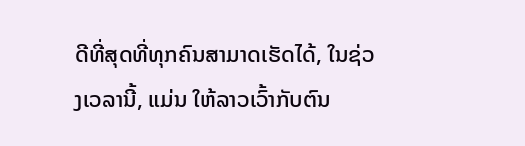ດີທີ່ສຸດທີ່ທຸກຄົນສາມາດເຮັດໄດ້, ໃນຊ່ວງເວລານີ້, ແມ່ນ ໃຫ້ລາວເວົ້າກັບຕົນ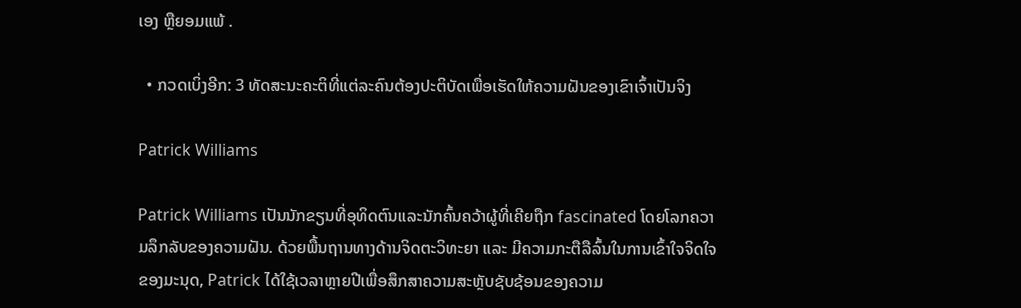ເອງ ຫຼືຍອມແພ້ .

  • ກວດເບິ່ງອີກ: 3 ທັດສະນະຄະຕິທີ່ແຕ່ລະຄົນຕ້ອງປະຕິບັດເພື່ອເຮັດໃຫ້ຄວາມຝັນຂອງເຂົາເຈົ້າເປັນຈິງ

Patrick Williams

Patrick Williams ເປັນນັກຂຽນທີ່ອຸທິດຕົນແລະນັກຄົ້ນຄວ້າຜູ້ທີ່ເຄີຍຖືກ fascinated ໂດຍໂລກຄວາມລຶກລັບຂອງຄວາມຝັນ. ດ້ວຍພື້ນຖານທາງດ້ານຈິດຕະວິທະຍາ ແລະ ມີຄວາມກະຕືລືລົ້ນໃນການເຂົ້າໃຈຈິດໃຈຂອງມະນຸດ, Patrick ໄດ້ໃຊ້ເວລາຫຼາຍປີເພື່ອສຶກສາຄວາມສະຫຼັບຊັບຊ້ອນຂອງຄວາມ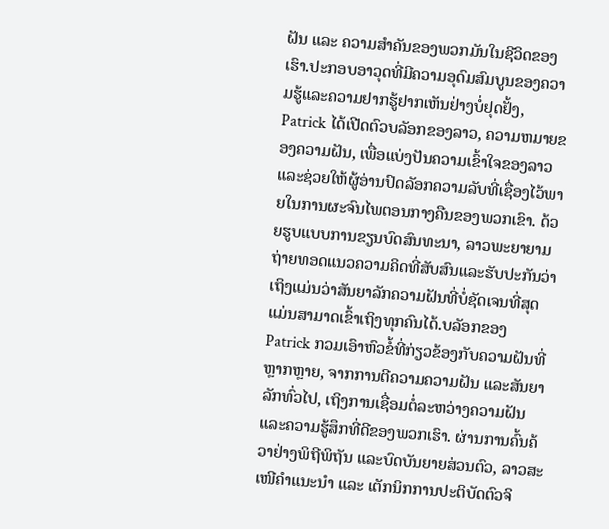ຝັນ ແລະ ຄວາມສຳຄັນຂອງພວກມັນໃນຊີວິດຂອງເຮົາ.ປະກອບອາວຸດທີ່ມີຄວາມອຸດົມສົມບູນຂອງຄວາມຮູ້ແລະຄວາມຢາກຮູ້ຢາກເຫັນຢ່າງບໍ່ຢຸດຢັ້ງ, Patrick ໄດ້ເປີດຕົວບລັອກຂອງລາວ, ຄວາມຫມາຍຂອງຄວາມຝັນ, ເພື່ອແບ່ງປັນຄວາມເຂົ້າໃຈຂອງລາວແລະຊ່ວຍໃຫ້ຜູ້ອ່ານປົດລັອກຄວາມລັບທີ່ເຊື່ອງໄວ້ພາຍໃນການຜະຈົນໄພຕອນກາງຄືນຂອງພວກເຂົາ. ດ້ວຍຮູບແບບການຂຽນບົດສົນທະນາ, ລາວພະຍາຍາມຖ່າຍທອດແນວຄວາມຄິດທີ່ສັບສົນແລະຮັບປະກັນວ່າເຖິງແມ່ນວ່າສັນຍາລັກຄວາມຝັນທີ່ບໍ່ຊັດເຈນທີ່ສຸດແມ່ນສາມາດເຂົ້າເຖິງທຸກຄົນໄດ້.ບລັອກຂອງ Patrick ກວມເອົາຫົວຂໍ້ທີ່ກ່ຽວຂ້ອງກັບຄວາມຝັນທີ່ຫຼາກຫຼາຍ, ຈາກການຕີຄວາມຄວາມຝັນ ແລະສັນຍາລັກທົ່ວໄປ, ເຖິງການເຊື່ອມຕໍ່ລະຫວ່າງຄວາມຝັນ ແລະຄວາມຮູ້ສຶກທີ່ດີຂອງພວກເຮົາ. ຜ່ານການຄົ້ນຄ້ວາຢ່າງພິຖີພິຖັນ ແລະບົດບັນຍາຍສ່ວນຕົວ, ລາວສະເໜີຄຳແນະນຳ ແລະ ເຕັກນິກການປະຕິບັດຕົວຈິ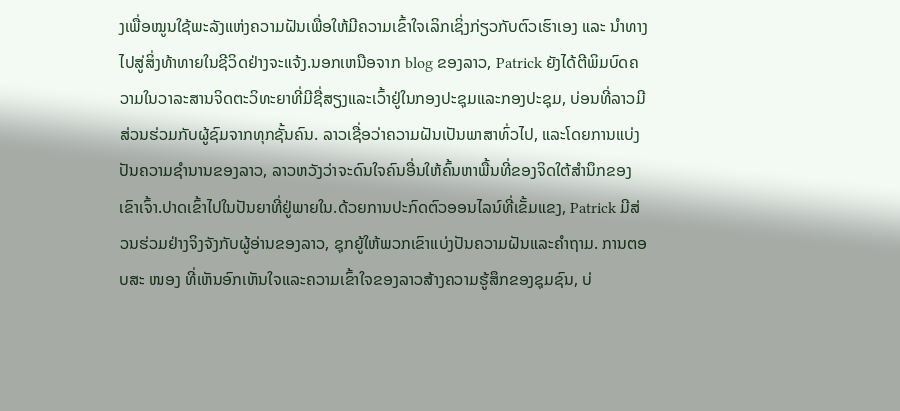ງເພື່ອໝູນໃຊ້ພະລັງແຫ່ງຄວາມຝັນເພື່ອໃຫ້ມີຄວາມເຂົ້າໃຈເລິກເຊິ່ງກ່ຽວກັບຕົວເຮົາເອງ ແລະ ນຳທາງໄປສູ່ສິ່ງທ້າທາຍໃນຊີວິດຢ່າງຈະແຈ້ງ.ນອກເຫນືອຈາກ blog ຂອງລາວ, Patrick ຍັງໄດ້ຕີພິມບົດຄວາມໃນວາລະສານຈິດຕະວິທະຍາທີ່ມີຊື່ສຽງແລະເວົ້າຢູ່ໃນກອງປະຊຸມແລະກອງປະຊຸມ, ບ່ອນທີ່ລາວມີສ່ວນຮ່ວມກັບຜູ້ຊົມຈາກທຸກຊັ້ນຄົນ. ລາວເຊື່ອວ່າຄວາມຝັນເປັນພາສາທົ່ວໄປ, ແລະໂດຍການແບ່ງປັນຄວາມຊໍານານຂອງລາວ, ລາວຫວັງວ່າຈະດົນໃຈຄົນອື່ນໃຫ້ຄົ້ນຫາພື້ນທີ່ຂອງຈິດໃຕ້ສໍານຶກຂອງເຂົາເຈົ້າ.ປາດເຂົ້າໄປໃນປັນຍາທີ່ຢູ່ພາຍໃນ.ດ້ວຍການປະກົດຕົວອອນໄລນ໌ທີ່ເຂັ້ມແຂງ, Patrick ມີສ່ວນຮ່ວມຢ່າງຈິງຈັງກັບຜູ້ອ່ານຂອງລາວ, ຊຸກຍູ້ໃຫ້ພວກເຂົາແບ່ງປັນຄວາມຝັນແລະຄໍາຖາມ. ການຕອບສະ ໜອງ ທີ່ເຫັນອົກເຫັນໃຈແລະຄວາມເຂົ້າໃຈຂອງລາວສ້າງຄວາມຮູ້ສຶກຂອງຊຸມຊົນ, ບ່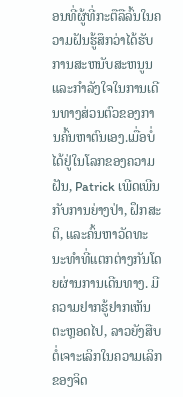ອນທີ່ຜູ້ທີ່ກະຕືລືລົ້ນໃນຄວາມຝັນຮູ້ສຶກວ່າໄດ້ຮັບການສະຫນັບສະຫນູນແລະກໍາລັງໃຈໃນການເດີນທາງສ່ວນຕົວຂອງການຄົ້ນຫາຕົນເອງ.ເມື່ອບໍ່ໄດ້ຢູ່ໃນໂລກຂອງຄວາມຝັນ, Patrick ເພີດເພີນກັບການຍ່າງປ່າ, ຝຶກສະຕິ, ແລະຄົ້ນຫາວັດທະນະທໍາທີ່ແຕກຕ່າງກັນໂດຍຜ່ານການເດີນທາງ. ມີຄວາມຢາກຮູ້ຢາກເຫັນຕະຫຼອດໄປ, ລາວຍັງສືບຕໍ່ເຈາະເລິກໃນຄວາມເລິກຂອງຈິດ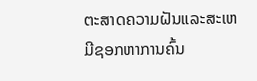ຕະສາດຄວາມຝັນແລະສະເຫມີຊອກຫາການຄົ້ນ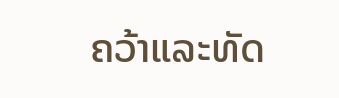ຄວ້າແລະທັດ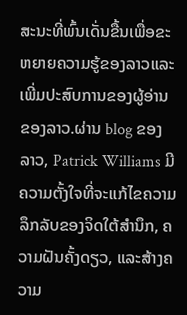ສະນະທີ່ພົ້ນເດັ່ນຂື້ນເພື່ອຂະຫຍາຍຄວາມຮູ້ຂອງລາວແລະເພີ່ມປະສົບການຂອງຜູ້ອ່ານຂອງລາວ.ຜ່ານ blog ຂອງລາວ, Patrick Williams ມີຄວາມຕັ້ງໃຈທີ່ຈະແກ້ໄຂຄວາມລຶກລັບຂອງຈິດໃຕ້ສໍານຶກ, ຄວາມຝັນຄັ້ງດຽວ, ແລະສ້າງຄວາມ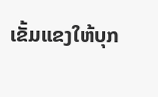ເຂັ້ມແຂງໃຫ້ບຸກ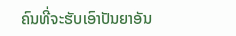ຄົນທີ່ຈະຮັບເອົາປັນຍາອັນ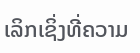ເລິກເຊິ່ງທີ່ຄວາມ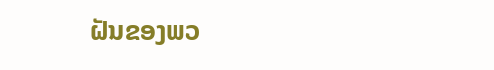ຝັນຂອງພວ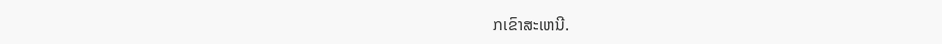ກເຂົາສະເຫນີ.